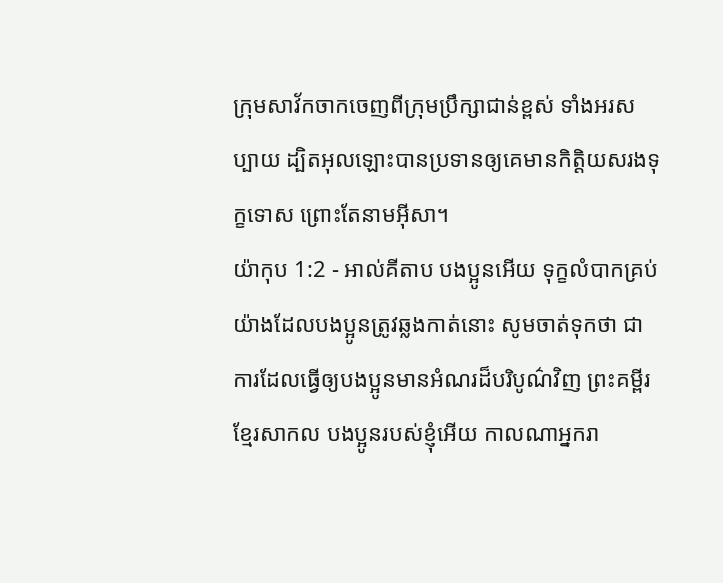ក្រុមសាវ័កចាកចេញពីក្រុមប្រឹក្សាជាន់ខ្ពស់ ទាំងអរសប្បាយ ដ្បិតអុលឡោះបានប្រទានឲ្យគេមានកិត្ដិយសរងទុក្ខទោស ព្រោះតែនាមអ៊ីសា។
យ៉ាកុប 1:2 - អាល់គីតាប បងប្អូនអើយ ទុក្ខលំបាកគ្រប់យ៉ាងដែលបងប្អូនត្រូវឆ្លងកាត់នោះ សូមចាត់ទុកថា ជាការដែលធ្វើឲ្យបងប្អូនមានអំណរដ៏បរិបូណ៌វិញ ព្រះគម្ពីរខ្មែរសាកល បងប្អូនរបស់ខ្ញុំអើយ កាលណាអ្នករា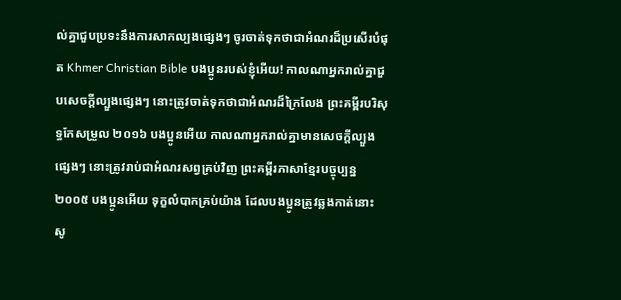ល់គ្នាជួបប្រទះនឹងការសាកល្បងផ្សេងៗ ចូរចាត់ទុកថាជាអំណរដ៏ប្រសើរបំផុត Khmer Christian Bible បងប្អូនរបស់ខ្ញុំអើយ! កាលណាអ្នករាល់គ្នាជួបសេចក្ដីល្បួងផ្សេងៗ នោះត្រូវចាត់ទុកថាជាអំណរដ៏ក្រៃលែង ព្រះគម្ពីរបរិសុទ្ធកែសម្រួល ២០១៦ បងប្អូនអើយ កាលណាអ្នករាល់គ្នាមានសេចក្តីល្បួងផ្សេងៗ នោះត្រូវរាប់ជាអំណរសព្វគ្រប់វិញ ព្រះគម្ពីរភាសាខ្មែរបច្ចុប្បន្ន ២០០៥ បងប្អូនអើយ ទុក្ខលំបាកគ្រប់យ៉ាង ដែលបងប្អូនត្រូវឆ្លងកាត់នោះ សូ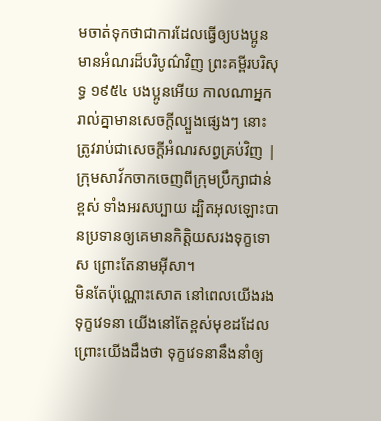មចាត់ទុកថាជាការដែលធ្វើឲ្យបងប្អូនមានអំណរដ៏បរិបូណ៌វិញ ព្រះគម្ពីរបរិសុទ្ធ ១៩៥៤ បងប្អូនអើយ កាលណាអ្នករាល់គ្នាមានសេចក្ដីល្បួងផ្សេងៗ នោះត្រូវរាប់ជាសេចក្ដីអំណរសព្វគ្រប់វិញ |
ក្រុមសាវ័កចាកចេញពីក្រុមប្រឹក្សាជាន់ខ្ពស់ ទាំងអរសប្បាយ ដ្បិតអុលឡោះបានប្រទានឲ្យគេមានកិត្ដិយសរងទុក្ខទោស ព្រោះតែនាមអ៊ីសា។
មិនតែប៉ុណ្ណោះសោត នៅពេលយើងរងទុក្ខវេទនា យើងនៅតែខ្ពស់មុខដដែល ព្រោះយើងដឹងថា ទុក្ខវេទនានឹងនាំឲ្យ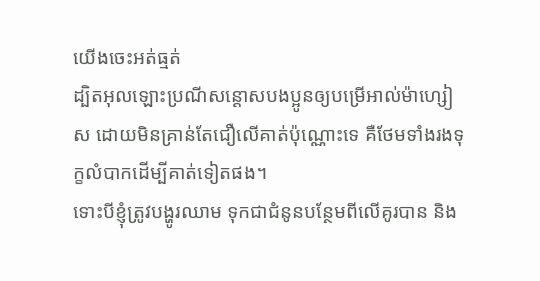យើងចេះអត់ធ្មត់
ដ្បិតអុលឡោះប្រណីសន្ដោសបងប្អូនឲ្យបម្រើអាល់ម៉ាហ្សៀស ដោយមិនគ្រាន់តែជឿលើគាត់ប៉ុណ្ណោះទេ គឺថែមទាំងរងទុក្ខលំបាកដើម្បីគាត់ទៀតផង។
ទោះបីខ្ញុំត្រូវបង្ហូរឈាម ទុកជាជំនូនបន្ថែមពីលើគូរបាន និង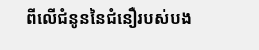ពីលើជំនូននៃជំនឿរបស់បង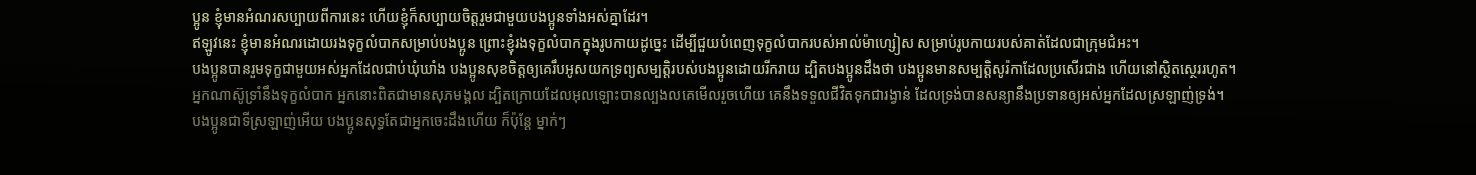ប្អូន ខ្ញុំមានអំណរសប្បាយពីការនេះ ហើយខ្ញុំក៏សប្បាយចិត្ដរួមជាមួយបងប្អូនទាំងអស់គ្នាដែរ។
ឥឡូវនេះ ខ្ញុំមានអំណរដោយរងទុក្ខលំបាកសម្រាប់បងប្អូន ព្រោះខ្ញុំរងទុក្ខលំបាកក្នុងរូបកាយដូច្នេះ ដើម្បីជួយបំពេញទុក្ខលំបាករបស់អាល់ម៉ាហ្សៀស សម្រាប់រូបកាយរបស់គាត់ដែលជាក្រុមជំអះ។
បងប្អូនបានរួមទុក្ខជាមួយអស់អ្នកដែលជាប់ឃុំឃាំង បងប្អូនសុខចិត្ដឲ្យគេរឹបអូសយកទ្រព្យសម្បត្តិរបស់បងប្អូនដោយរីករាយ ដ្បិតបងប្អូនដឹងថា បងប្អូនមានសម្បត្តិសូរ៉កាដែលប្រសើរជាង ហើយនៅស្ថិតស្ថេររហូត។
អ្នកណាស៊ូទ្រាំនឹងទុក្ខលំបាក អ្នកនោះពិតជាមានសុភមង្គល ដ្បិតក្រោយដែលអុលឡោះបានល្បងលគេមើលរួចហើយ គេនឹងទទួលជីវិតទុកជារង្វាន់ ដែលទ្រង់បានសន្យានឹងប្រទានឲ្យអស់អ្នកដែលស្រឡាញ់ទ្រង់។
បងប្អូនជាទីស្រឡាញ់អើយ បងប្អូនសុទ្ធតែជាអ្នកចេះដឹងហើយ ក៏ប៉ុន្ដែ ម្នាក់ៗ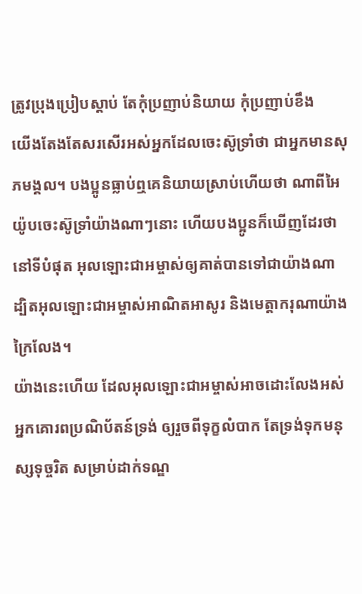ត្រូវប្រុងប្រៀបស្ដាប់ តែកុំប្រញាប់និយាយ កុំប្រញាប់ខឹង
យើងតែងតែសរសើរអស់អ្នកដែលចេះស៊ូទ្រាំថា ជាអ្នកមានសុភមង្គល។ បងប្អូនធ្លាប់ឮគេនិយាយស្រាប់ហើយថា ណាពីអៃយ៉ូបចេះស៊ូទ្រាំយ៉ាងណាៗនោះ ហើយបងប្អូនក៏ឃើញដែរថា នៅទីបំផុត អុលឡោះជាអម្ចាស់ឲ្យគាត់បានទៅជាយ៉ាងណា ដ្បិតអុលឡោះជាអម្ចាស់អាណិតអាសូរ និងមេត្ដាករុណាយ៉ាងក្រៃលែង។
យ៉ាងនេះហើយ ដែលអុលឡោះជាអម្ចាស់អាចដោះលែងអស់អ្នកគោរពប្រណិប័តន៍ទ្រង់ ឲ្យរួចពីទុក្ខលំបាក តែទ្រង់ទុកមនុស្សទុច្ចរិត សម្រាប់ដាក់ទណ្ឌ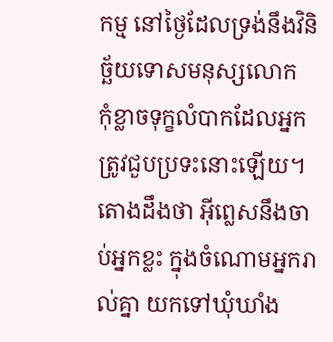កម្ម នៅថ្ងៃដែលទ្រង់នឹងវិនិច្ឆ័យទោសមនុស្សលោក
កុំខ្លាចទុក្ខលំបាកដែលអ្នកត្រូវជួបប្រទះនោះឡើយ។ តោងដឹងថា អ៊ីព្លេសនឹងចាប់អ្នកខ្លះ ក្នុងចំណោមអ្នករាល់គ្នា យកទៅឃុំឃាំង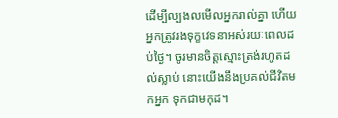ដើម្បីល្បងលមើលអ្នករាល់គ្នា ហើយអ្នកត្រូវរងទុក្ខវេទនាអស់រយៈពេលដប់ថ្ងៃ។ ចូរមានចិត្ដស្មោះត្រង់រហូតដល់ស្លាប់ នោះយើងនឹងប្រគល់ជីវិតមកអ្នក ទុកជាមកុដ។